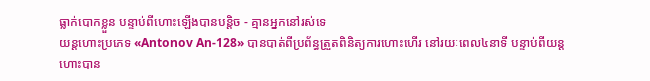ធ្លាក់បោកខ្លួន បន្ទាប់ពីហោះឡើងបានបន្តិច - គ្មានអ្នកនៅរស់ទេ
យន្ដហោះប្រភេទ «Antonov An-128» បានបាត់ពីប្រព័ន្ធត្រួតពិនិត្យការហោះហើរ នៅរយៈពេល៤នាទី បន្ទាប់ពីយន្ដហោះបាន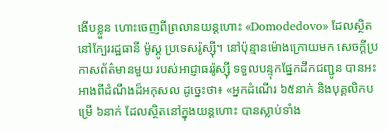ងើបខ្លួន ហោះចេញពីព្រលានយន្ដហោះ «Domodedovo» ដែលស្ថិតនៅក្បែររដ្ឋធានី ម៉ូស្គូ ប្រទេសរ៉ូស្ស៊ី។ នៅប៉ុន្មានម៉ោងក្រោយមក សេចក្ដីប្រកាសព័ត៌មានមួយ របស់អាជ្ញាធររ៉ូស្ស៊ី ទទួលបន្ទុកផ្នែកដឹកជញ្ជូន បានអះអាងពីដំណឹងដ៏អកុសល ដូច្នេះថា៖ «អ្នកដំណើរ ៦៥នាក់ និងបុគ្គលិកបម្រើ ៦នាក់ ដែលស្ថិតនៅក្នុងយន្ដហោះ បានស្លាប់ទាំង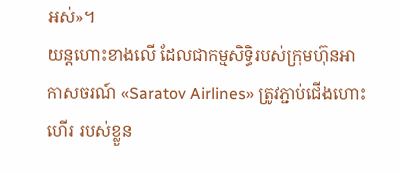អស់»។
យន្ដហោះខាងលើ ដែលជាកម្មសិទ្ធិរបស់ក្រុមហ៊ុនអាកាសចរណ៍ «Saratov Airlines» ត្រូវភ្ជាប់ជើងហោះហើរ របស់ខ្លួន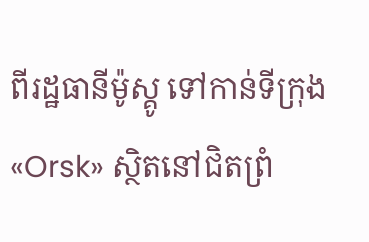ពីរដ្ឋធានីម៉ូស្គូ ទៅកាន់ទីក្រុង «Orsk» ស្ថិតនៅជិតព្រំ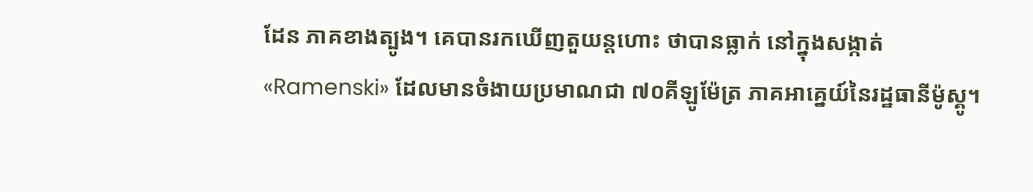ដែន ភាគខាងត្បូង។ គេបានរកឃើញតួយន្ដហោះ ថាបានធ្លាក់ នៅក្នុងសង្កាត់ «Ramenski» ដែលមានចំងាយប្រមាណជា ៧០គីឡូម៉ែត្រ ភាគអាគ្នេយ៍នៃរដ្ឋធានីម៉ូស្គូ។